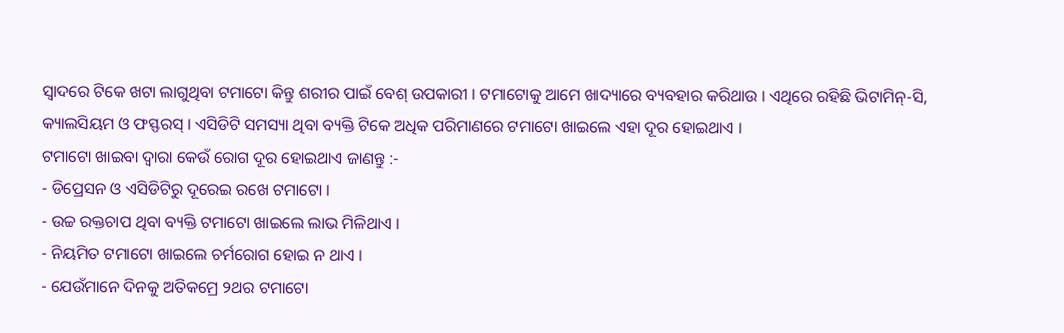ସ୍ଵାଦରେ ଟିକେ ଖଟା ଲାଗୁଥିବା ଟମାଟୋ କିନ୍ତୁ ଶରୀର ପାଇଁ ବେଶ୍ ଉପକାରୀ । ଟମାଟୋକୁ ଆମେ ଖାଦ୍ୟାରେ ବ୍ୟବହାର କରିଥାଉ । ଏଥିରେ ରହିଛି ଭିଟାମିନ୍-ସି, କ୍ୟାଲସିୟମ ଓ ଫସ୍ଫରସ୍ । ଏସିଡିଟି ସମସ୍ୟା ଥିବା ବ୍ୟକ୍ତି ଟିକେ ଅଧିକ ପରିମାଣରେ ଟମାଟୋ ଖାଇଲେ ଏହା ଦୂର ହୋଇଥାଏ ।
ଟମାଟୋ ଖାଇବା ଦ୍ଵାରା କେଉଁ ରୋଗ ଦୂର ହୋଇଥାଏ ଜାଣନ୍ତୁ :-
- ଡିପ୍ରେସନ ଓ ଏସିଡିଟିରୁ ଦୂରେଇ ରଖେ ଟମାଟୋ ।
- ଉଚ୍ଚ ରକ୍ତଚାପ ଥିବା ବ୍ୟକ୍ତି ଟମାଟୋ ଖାଇଲେ ଲାଭ ମିଳିଥାଏ ।
- ନିୟମିତ ଟମାଟୋ ଖାଇଲେ ଚର୍ମରୋଗ ହୋଇ ନ ଥାଏ ।
- ଯେଉଁମାନେ ଦିନକୁ ଅତିକମ୍ରେ ୨ଥର ଟମାଟୋ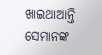ଖାଇଥାଆନ୍ତି ସେମାନଙ୍କ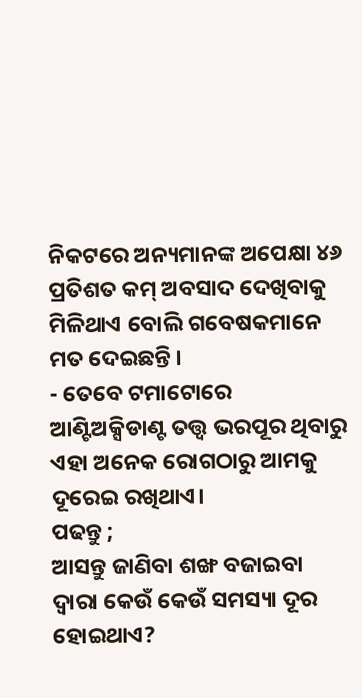ନିକଟରେ ଅନ୍ୟମାନଙ୍କ ଅପେକ୍ଷା ୪୬ ପ୍ରତିଶତ କମ୍ ଅବସାଦ ଦେଖିବାକୁ ମିଳିଥାଏ ବୋଲି ଗବେଷକମାନେ ମତ ଦେଇଛନ୍ତି ।
- ତେବେ ଟମାଟୋରେ ଆଣ୍ଟିଅକ୍ସିଡାଣ୍ଟ ତତ୍ତ୍ୱ ଭରପୂର ଥିବାରୁ ଏହା ଅନେକ ରୋଗଠାରୁ ଆମକୁ ଦୂରେଇ ରଖିଥାଏ।
ପଢନ୍ତୁ ;
ଆସନ୍ତୁ ଜାଣିବା ଶଙ୍ଖ ବଜାଇବା ଦ୍ଵାରା କେଉଁ କେଉଁ ସମସ୍ୟା ଦୂର ହୋଇଥାଏ?